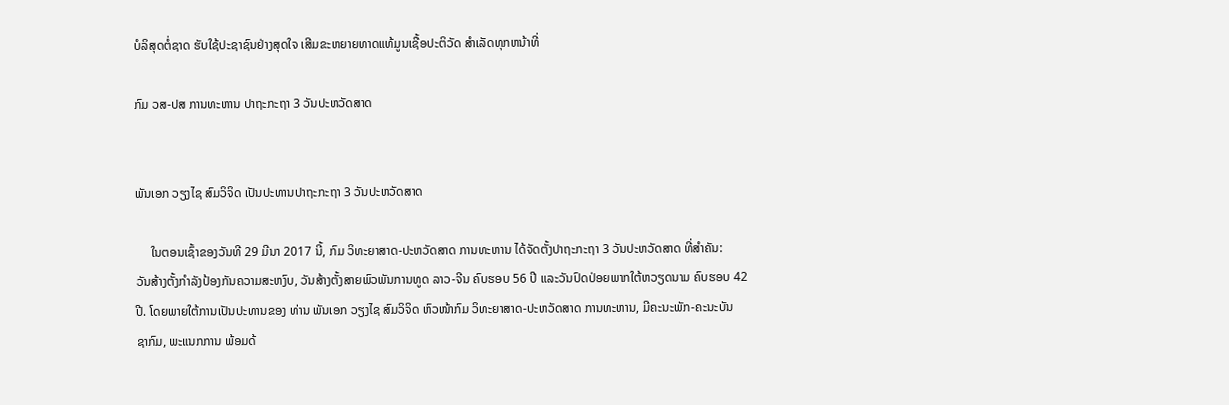ບໍລິສຸດຕໍ່ຊາດ ຮັບໃຊ້ປະຊາຊົນຢ່າງສຸດໃຈ ເສີມຂະຫຍາຍທາດແທ້ມູນເຊື້ອປະຕິວັດ ສໍາເລັດທຸກຫນ້າທີ່

ກົມ ວສ-ປສ ການທະຫານ ປາຖະກະຖາ 3 ວັນປະຫວັດສາດ


ພັນເອກ ວຽງໄຊ ສົມວິຈິດ ເປັນປະທານປາຖະກະຖາ 3 ວັນປະຫວັດສາດ

     ໃນຕອນເຊົ້າຂອງວັນທີ 29 ມີນາ 2017 ນີ້, ກົມ ວິທະຍາສາດ-ປະຫວັດສາດ ການທະຫານ ໄດ້ຈັດຕັ້ງປາຖະກະຖາ 3 ວັນປະຫວັດສາດ ທີ່ສຳຄັນ:
ວັນສ້າງຕັ້ງກຳລັງປ້ອງກັນຄວາມສະຫງົບ, ວັນສ້າງຕັ້ງສາຍພົວພັນການທູດ ລາວ-ຈີນ ຄົບຮອບ 56 ປີ ແລະວັນປົດປ່ອຍພາກໃຕ້ຫວຽດນາມ ຄົບຮອບ 42
ປີ. ໂດຍພາຍໃຕ້ການເປັນປະທານຂອງ ທ່ານ ພັນເອກ ວຽງໄຊ ສົມວິຈິດ ຫົວໜ້າກົມ ວິທະຍາສາດ-ປະຫວັດສາດ ການທະຫານ, ມີຄະນະພັກ-ຄະນະບັນ
ຊາກົມ, ພະແນກການ ພ້ອມດ້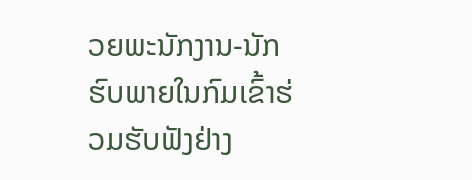ວຍພະນັກງານ-ນັກຮົບພາຍໃນກົມເຂົ້າຮ່ວມຮັບຟັງຢ່າງ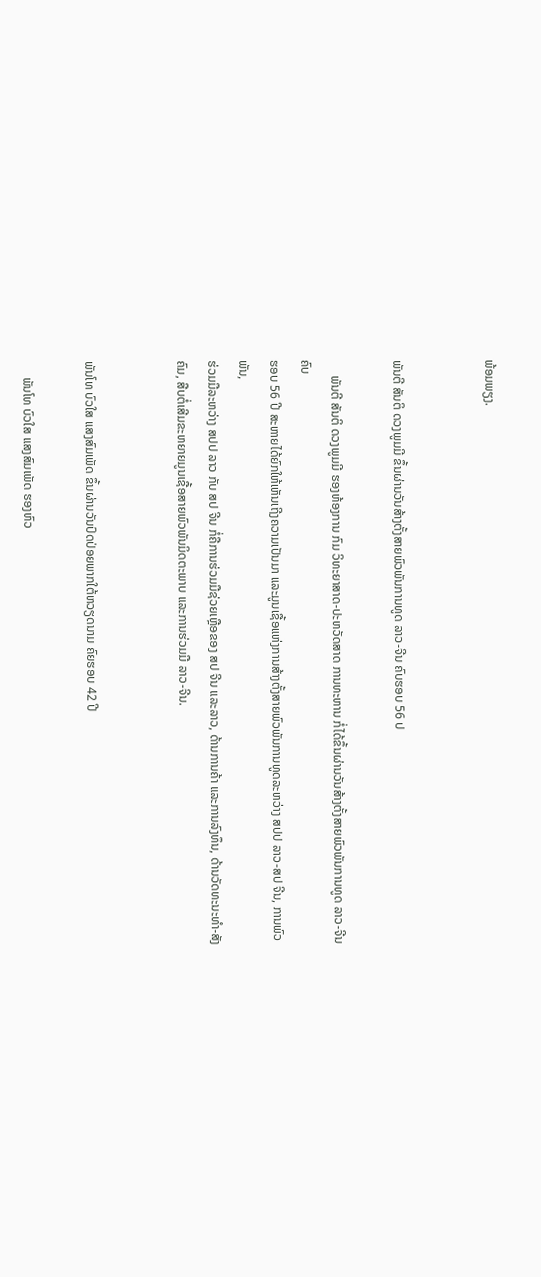ພ້ອມພຽງ.


ພັນຕີ ສັນຕິ ດວງພູມມີ ຂຶ້ນຜ່ານວັນສ້າງຕັ້ງສາຍພົວພັນການທູດ ລາວ-ຈີນ ຄົບຮອບ 56 ປ

     ພັນຕີ ສັນຕິ ດວງພູມມີ ຮອງຫ້ອງການ ກົມ ວິທະຍາສາດ-ປະຫວັດສາດ ການທະຫານ ກໍ່ໄດ້ຂຶ້ນຜ່ານວັນສ້າງຕັ້ງສາຍພົວພັນການທູດ ລາວ-ຈີນ ຄົບ
ຮອບ 56 ປີ ສະຫາຍໄດ້ຍົກໃຫ້ເຫັນເຖີງຄວາມເປັນມາ ແລະມູນເຊື້ອແຫ່ງການສ້າງຕັ້ງສາຍພົວພັນການທູດລະຫວ່າງ ສປປ ລາວ-ສປ ຈີນ, ການພົວ ພັນ,
ຮ່ວມມືລະຫວ່າງ ສປປ ລາວ ກັບ ສປ ຈີນ ກໍ່ຄືການຮ່ວມມືຊ່ວຍເຫຼືອຂອງ ສປ ຈີນ ແລະລາວ, ດ້ານການຄ້າ ແລະການລົງທຶນ, ດ້ານວັດທະນະທຳ-ສັງ
ຄົມ, ສືບຕໍ່ເສີມຂະຫຍາຍມູນເຊື້ອສາຍພົວພັນມິດຕະພາບ ແລະການຮ່ວມມື ລາວ-ຈີນ.


ພັນໂທ ບົວໃສ ແສງສົມເພັດ ຂຶ້ນຜ່ານວັນປົດປ່ອຍພາກໃຕ້ຫວຽດນາມ ຄົຍຮອບ 42 ປີ

     ພັນໂທ ບົວໃສ ແສງສົມເພັດ ຮອງຫົວ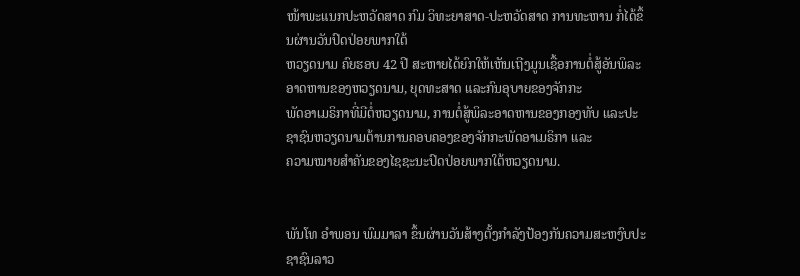ໜ້າພະແນກປະຫວັດສາດ ກົມ ວິທະຍາສາດ-ປະຫວັດສາດ ການທະຫານ ກໍ່ໄດ້ຂຶ້ນຜ່ານວັນປົດປ່ອຍພາກໃຕ້
ຫວຽດນາມ ຄົຍຮອບ 42 ປີ ສະຫາຍໄດ້ຍົກໃຫ້ເຫັນເຖີງມູນເຊື້ອການຕໍ່ສູ້ອັນພິລະອາດຫານຂອງຫວຽດນາມ, ຍຸດທະສາດ ແລະກົນອຸບາຍຂອງຈັກກະ
ພັດອາເມຣິກາທີ່ມີຕໍ່ຫວຽດນາມ, ການຕໍ່ສູ້ພິລະອາດຫານຂອງກອງທັບ ແລະປະຊາຊົນຫວຽດນາມຕ້ານການຄອບຄອງຂອງຈັກກະພັດອາເມຣິກາ ແລະ
ຄວາມໝາຍສຳຄັນຂອງໄຊຊະນະປົດປ່ອຍພາກໃຕ້ຫວຽດນາມ.


ພັນໂທ ອຳພອນ ພົມມາລາ ຂຶ້ນຜ່ານວັນສ້າງຕັ້ງກຳລັງປ້ອງກັນຄວາມສະຫງົບປະຊາຊົນລາວ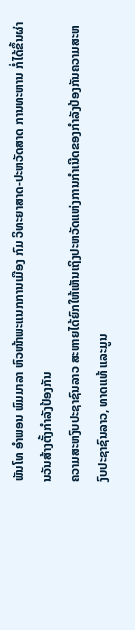ພັນໂທ ອຳພອນ ພົມມາລາ ຫົວໜ້າພະແນກການເມືອງ ກົມ ວິທະຍາສາດ-ປະຫວັດສາດ ການທະຫານ ກໍ່ໄດ້ຂຶ້ນຜ່ານວັນສ້າງຕັ້ງກຳລັງປ້ອງກັນ
ຄວາມສະຫງົບປະຊາຊົນລາວ ສະຫາຍໄດ້ຍົກໃຫ້ເຫັນເຖິງປະຫວັດແຫ່ງການກຳເນີດຂອງກຳລັງປ້ອງກັນຄວາມສະຫງົບປະຊາຊົນລາວ, ທາດແທ້ ແລະມູນ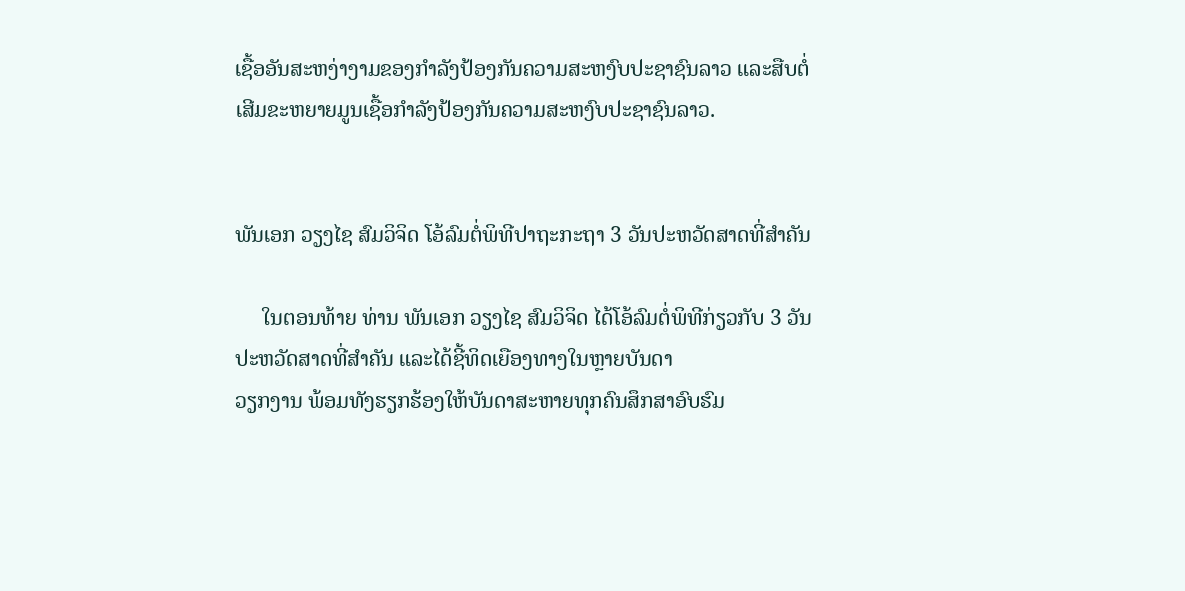ເຊື້ອອັນສະຫງ່າງາມຂອງກຳລັງປ້ອງກັນຄວາມສະຫງົບປະຊາຊົນລາວ ແລະສືບຕໍ່ເສີມຂະຫຍາຍມູນເຊື້ອກຳລັງປ້ອງກັນຄວາມສະຫງົບປະຊາຊົນລາວ.


ພັນເອກ ວຽງໄຊ ສົມວິຈິດ ໂອ້ລົມຕໍ່ພິທີປາຖະກະຖາ 3 ວັນປະຫວັດສາດທີ່ສຳຄັນ

     ໃນຕອນທ້າຍ ທ່ານ ພັນເອກ ວຽງໄຊ ສົມວິຈິດ ໄດ້ໂອ້ລົມຕໍ່ພິທີກ່ຽວກັບ 3 ວັນປະຫວັດສາດທີ່ສຳຄັນ ແລະໄດ້ຊີ້ທິດເຍືອງທາງໃນຫຼາຍບັນດາ
ວຽກງານ ພ້ອມທັງຮຽກຮ້ອງໃຫ້ບັນດາສະຫາຍທຸກຄົນສຶກສາອົບຮົມ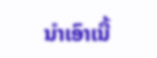ນຳເອົາເນື້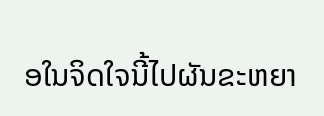ອໃນຈິດໃຈນີ້ໄປຜັນຂະຫຍາ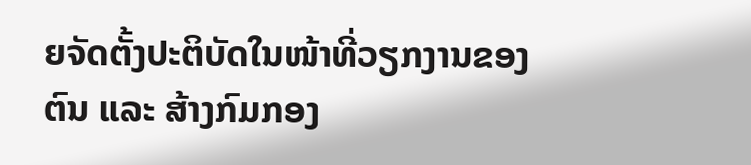ຍຈັດຕັ້ງປະຕິບັດໃນໜ້າທີ່ວຽກງານຂອງ
ຕົນ ແລະ ສ້າງກົມກອງ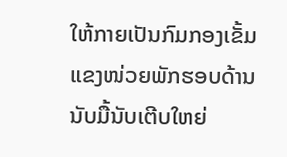ໃຫ້ກາຍເປັນກົມກອງເຂັ້ມແຂງໜ່ວຍພັກຮອບດ້ານນັບມື້ນັບເຕີບໃຫຍ່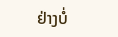ຢ່າງບໍ່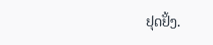ຢຸດຢັ້ງ.